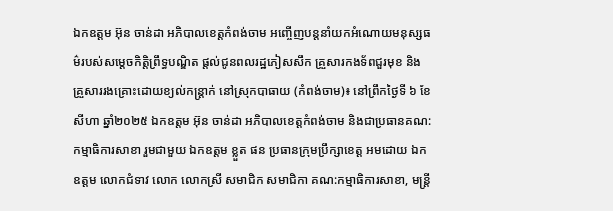ឯកឧត្តម អ៊ុន ចាន់ដា អភិបាលខេត្តកំពង់ចាម អញ្ចើញបន្តនាំយកអំណោយមនុស្សធម៌របស់សម្តេចកិត្តិព្រឹទ្ធបណ្ឌិត ផ្តល់ជូនពលរដ្ឋភៀសសឹក គ្រួសារកងទ័ពជួរមុខ និងគ្រួសាររងគ្រោះដោយខ្យល់កន្ត្រាក់ នៅស្រុកបាធាយ (កំពង់ចាម)៖ នៅព្រឹកថ្ងៃទី ៦ ខែសីហា ឆ្នាំ២០២៥ ឯកឧត្តម អ៊ុន ចាន់ដា អភិបាលខេត្តកំពង់ចាម និងជាប្រធានគណ:កម្មាធិការសាខា រួមជាមួយ ឯកឧត្តម ខ្លួត ផន ប្រធានក្រុមប្រឹក្សាខេត្ត អមដោយ ឯកឧត្តម លោកជំទាវ លោក លោកស្រី សមាជិក សមាជិកា គណ:កម្មាធិការសាខា, មន្ត្រី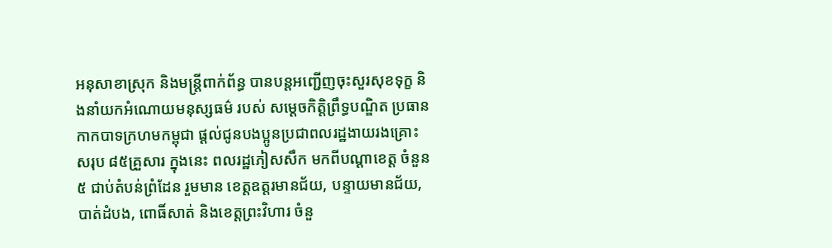អនុសាខាស្រុក និងមន្ត្រីពាក់ព័ន្ធ បានបន្តអញ្ជើញចុះសួរសុខទុក្ខ និងនាំយកអំណោយមនុស្សធម៌ របស់ សម្តេចកិត្តិព្រឹទ្ធបណ្ឌិត ប្រធានកាកបាទក្រហមកម្ពុជា ផ្ដល់ជូនបងប្អូនប្រជាពលរដ្ឋងាយរងគ្រោះ សរុប ៨៥គ្រួសារ ក្នុងនេះ ពលរដ្ឋភៀសសឹក មកពីបណ្តាខេត្ត ចំនួន ៥ ជាប់តំបន់ព្រំដែន រួមមាន ខេត្តឧត្តរមានជ័យ, បន្ទាយមានជ័យ, បាត់ដំបង, ពោធិ៍សាត់ និងខេត្តព្រះវិហារ ចំនួ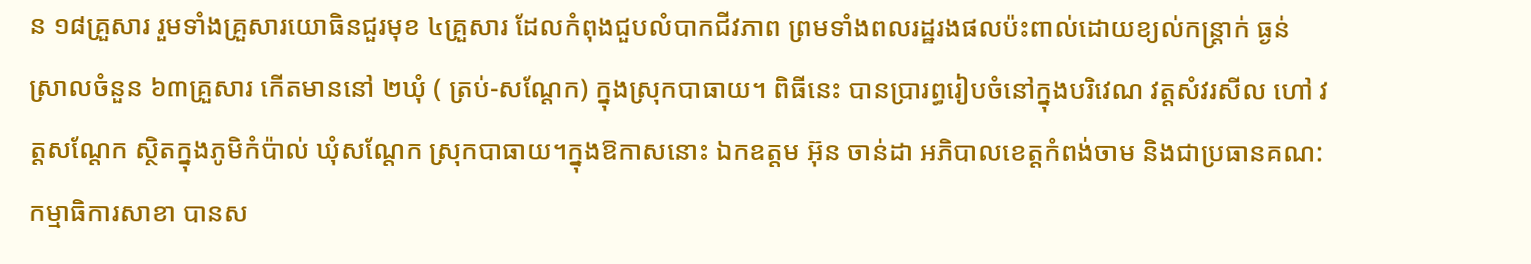ន ១៨គ្រួសារ រួមទាំងគ្រួសារយោធិនជួរមុខ ៤គ្រួសារ ដែលកំពុងជួបលំបាកជីវភាព ព្រមទាំងពលរដ្ឋរងផលប៉ះពាល់ដោយខ្យល់កន្ត្រាក់ ធ្ងន់ ស្រាលចំនួន ៦៣គ្រួសារ កើតមាននៅ ២ឃុំ ( ត្រប់-សណ្តែក) ក្នុងស្រុកបាធាយ។ ពិធីនេះ បានប្រារព្ធរៀបចំនៅក្នុងបរិវេណ វត្តសំវរសីល ហៅ វត្តសណ្តែក ស្ថិតក្នុងភូមិកំប៉ាល់ ឃុំសណ្តែក ស្រុកបាធាយ។ក្នុងឱកាសនោះ ឯកឧត្តម អ៊ុន ចាន់ដា អភិបាលខេត្តកំពង់ចាម និងជាប្រធានគណ:កម្មាធិការសាខា បានស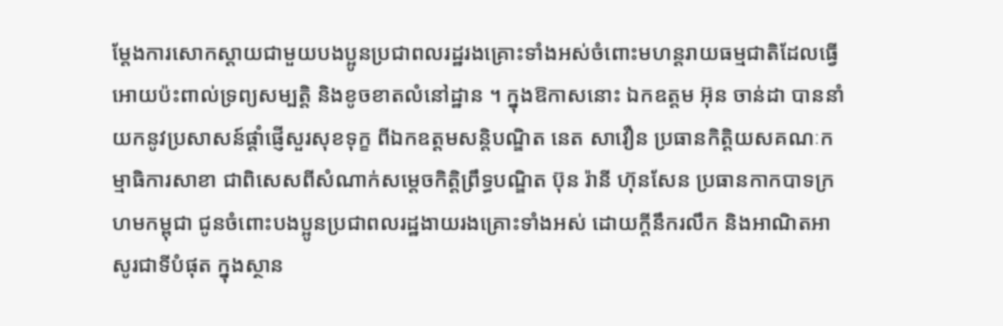ម្តែងការសោកស្តាយជាមួយបងប្អូនប្រជាពលរដ្ឋរងគ្រោះទាំងអស់ចំពោះមហន្តរាយធម្មជាតិដែលធ្វើអោយប៉ះពាល់ទ្រព្យសម្បត្តិ និងខូចខាតលំនៅដ្ឋាន ។ ក្នុងឱកាសនោះ ឯកឧត្តម អ៊ុន ចាន់ដា បាននាំយកនូវប្រសាសន៍ផ្ដាំផ្ញើសួរសុខទុក្ខ ពីឯកឧត្តមសន្តិបណ្ឌិត នេត សាវឿន ប្រធានកិត្តិយសគណៈកម្មាធិការសាខា ជាពិសេសពីសំណាក់សម្តេចកិត្តិព្រឹទ្ធបណ្ឌិត ប៊ុន រ៉ានី ហ៊ុនសែន ប្រធានកាកបាទក្រហមកម្ពុជា ជូនចំពោះបងប្អូនប្រជាពលរដ្ឋងាយរងគ្រោះទាំងអស់ ដោយក្ដីនឹករលឹក និងអាណិតអាសូរជាទីបំផុត ក្នុងស្ថាន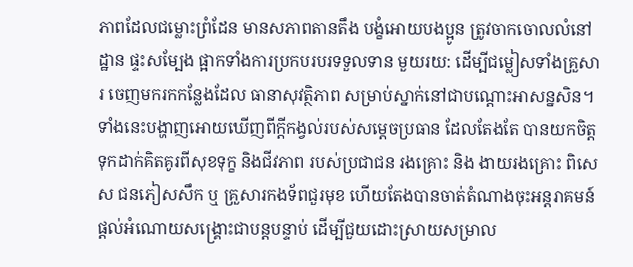ភាពដែលជម្លោះព្រំដែន មានសភាពតានតឹង បង្ខំអោយបងប្អូន ត្រូវចាកចោលលំនៅដ្ឋាន ផ្ទះសម្បែង ផ្អាកទាំងការប្រកបរបរទទួលទាន មួយរយ: ដើម្បីជម្លៀសទាំងគ្រួសារ ចេញមករកកន្លែងដែល ធានាសុវត្ថិភាព សម្រាប់ស្នាក់នៅជាបណ្តោះអាសន្នសិន។ទាំងនេះបង្ហាញអោយឃើញពីក្តីកង្វល់របស់សម្តេចប្រធាន ដែលតែងតែ បានយកចិត្តទុកដាក់គិតគូរពីសុខទុក្ខ និងជីវភាព របស់ប្រជាជន រងគ្រោះ និង ងាយរងគ្រោះ ពិសេស ជនភៀសសឹក ឬ គ្រួសារកងទ័ពជួរមុខ ហើយតែងបានចាត់តំណាងចុះអន្តរាគមន៍ ផ្តល់អំណោយសង្រ្គោះជាបន្តបន្ទាប់ ដើម្បីជួយដោះស្រាយសម្រាល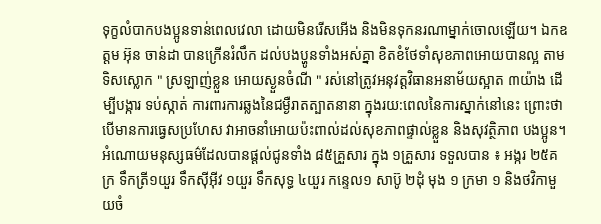ទុក្ខលំបាកបងប្អូនទាន់ពេលវេលា ដោយមិនរើសអើង និងមិនទុកនរណាម្នាក់ចោលឡើយ។ ឯកឧត្តម អ៊ុន ចាន់ដា បានក្រើនរំលឹក ដល់បងប្ហូនទាំងអស់គ្នា ខិតខំថែទាំសុខភាពអោយបានល្អ តាមទិសស្លោក " ស្រឡាញ់ខ្លួន អោយស្ងួនចំណី " រស់នៅត្រូវអនុវត្តវិធានអនាម័យស្អាត ៣យ៉ាង ដើម្បីបង្ការ ទប់ស្កាត់ ការពារការឆ្លងនៃជម្ងឺរាតត្បាតនានា ក្នុងរយ:ពេលនៃការស្នាក់នៅនេះ ព្រោះថា បើមានការធ្វេសប្រហែស វាអាចនាំអោយប៉ះពាល់ដល់សុខភាពផ្ទាល់ខ្លួន និងសុវត្ថិភាព បងប្អូន។អំណោយមនុស្សធម៌ដែលបានផ្ដល់ជូនទាំង ៨៥គ្រួសារ ក្នុង ១គ្រួសារ ទទួលបាន ៖ អង្ករ ២៥គក្រ ទឹកត្រី១យួរ ទឹកស៊ីអ៊ីវ ១យួរ ទឹកសុទ្ធ ៤យួរ កន្ទេល១ សាប៊ូ ២ដុំ មុង ១ ក្រមា ១ និងថវិកាមួយចំ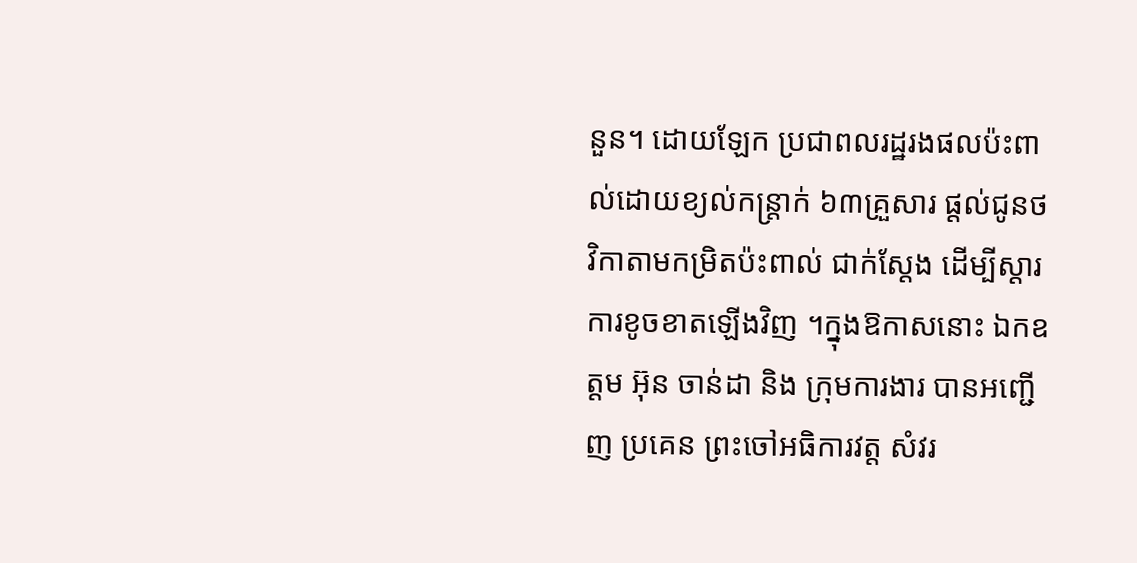នួន។ ដោយឡែក ប្រជាពលរដ្ឋរងផលប៉ះពាល់ដោយខ្យល់កន្ត្រាក់ ៦៣គ្រួសារ ផ្តល់ជូនថវិកាតាមកម្រិតប៉ះពាល់ ជាក់ស្តែង ដើម្បីស្តារការខូចខាតឡើងវិញ ។ក្នុងឱកាសនោះ ឯកឧត្តម អ៊ុន ចាន់ដា និង ក្រុមការងារ បានអញ្ជើញ ប្រគេន ព្រះចៅអធិការវត្ត សំវរ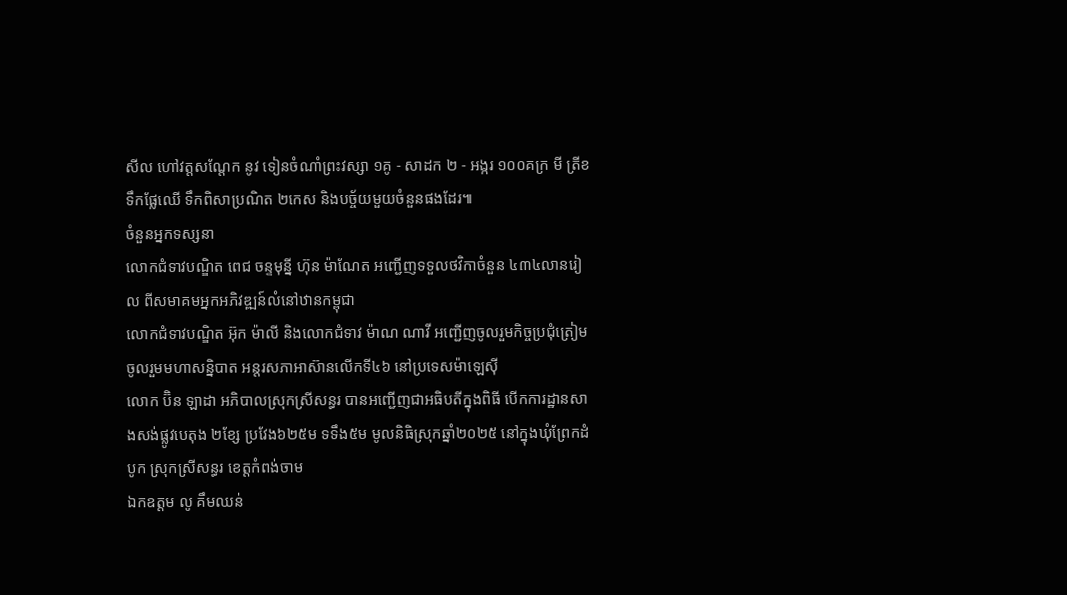សីល ហៅវត្តសណ្តែក នូវ ទៀនចំណាំព្រះវស្សា ១គូ - សាដក ២ - អង្ករ ១០០គក្រ មី ត្រីខ ទឹកផ្លែឈើ ទឹកពិសាប្រណិត ២កេស និងបច្ច័យមួយចំនួនផងដែរ៕
ចំនួនអ្នកទស្សនា
លោកជំទាវបណ្ឌិត ពេជ ចន្ទមុន្នី ហ៊ុន ម៉ាណែត អញ្ជើញទទួលថវិកាចំនួន ៤៣៤លានរៀល ពីសមាគមអ្នកអភិវឌ្ឍន៍លំនៅឋានកម្ពុជា
លោកជំទាវបណ្ឌិត អ៊ុក ម៉ាលី និងលោកជំទាវ ម៉ាណ ណាវី អញ្ជើញចូលរួមកិច្ចប្រជុំត្រៀមចូលរួមមហាសនិ្នបាត អន្តរសភាអាស៊ានលើកទី៤៦ នៅប្រទេសម៉ាឡេស៊ី
លោក ប៊ិន ឡាដា អភិបាលស្រុកស្រីសន្ធរ បានអញ្ជើញជាអធិបតីក្នុងពិធី បើកការដ្ឋានសាងសង់ផ្លូវបេតុង ២ខ្សែ ប្រវែង៦២៥ម ទទឹង៥ម មូលនិធិស្រុកឆ្នាំ២០២៥ នៅក្នុងឃុំព្រែកដំបូក ស្រុកស្រីសន្ធរ ខេត្តកំពង់ចាម
ឯកឧត្តម លូ គឹមឈន់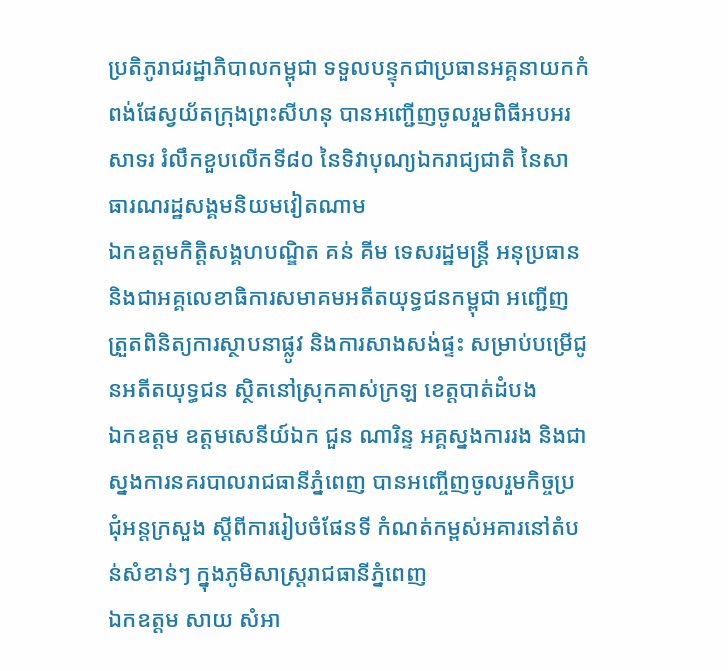ប្រតិភូរាជរដ្ឋាភិបាលកម្ពុជា ទទួលបន្ទុកជាប្រធានអគ្គនាយកកំពង់ផែស្វយ័តក្រុងព្រះសីហនុ បានអញ្ជើញចូលរួមពិធីអបអរសាទរ រំលឹកខួបលើកទី៨០ នៃទិវាបុណ្យឯករាជ្យជាតិ នៃសាធារណរដ្ឋសង្គមនិយមវៀតណាម
ឯកឧត្តមកិត្តិសង្គហបណ្ឌិត គន់ គីម ទេសរដ្ឋមន្ត្រី អនុប្រធាន និងជាអគ្គលេខាធិការសមាគមអតីតយុទ្ធជនកម្ពុជា អញ្ជើញត្រួតពិនិត្យការស្ថាបនាផ្លូវ និងការសាងសង់ផ្ទះ សម្រាប់បម្រើជូនអតីតយុទ្ធជន ស្ថិតនៅស្រុកគាស់ក្រឡ ខេត្តបាត់ដំបង
ឯកឧត្តម ឧត្តមសេនីយ៍ឯក ជួន ណារិន្ទ អគ្គស្នងការរង និងជាស្នងការនគរបាលរាជធានីភ្នំពេញ បានអញ្ចើញចូលរួមកិច្ចប្រជុំអន្តក្រសួង ស្តីពីការរៀបចំផែនទី កំណត់កម្ពស់អគារនៅតំបន់សំខាន់ៗ ក្នុងភូមិសាស្ត្ររាជធានីភ្នំពេញ
ឯកឧត្តម សាយ សំអា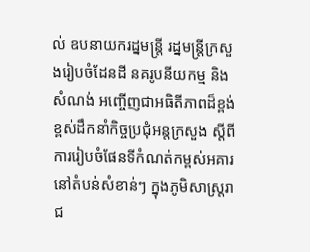ល់ ឧបនាយករដ្នមន្ត្រី រដ្នមន្ត្រីក្រសួងរៀបចំដែនដី នគរូបនីយកម្ម និងសំណង់ អញ្ចើញជាអធិតីភាពដ៏ខ្ពង់ខ្ពស់ដឹកនាំកិច្ចប្រជុំអន្តក្រសួង ស្តីពីការរៀបចំផែនទីកំណត់កម្ពស់អគារ នៅតំបន់សំខាន់ៗ ក្នុងភូមិសាស្ត្ររាជ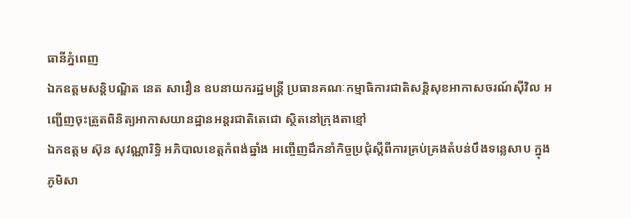ធានីភ្នំពេញ
ឯកឧត្តមសន្តិបណ្ឌិត នេត សាវឿន ឧបនាយករដ្ឋមន្រ្តី ប្រធានគណៈកម្មាធិការជាតិសន្តិសុខអាកាសចរណ៍ស៊ីវិល អញ្ជើញចុះត្រួតពិនិត្យអាកាសយានដ្ឋានអន្តរជាតិតេជោ ស្ថិតនៅក្រុងតាខ្មៅ
ឯកឧត្តម ស៊ុន សុវណ្ណារិទ្ធិ អភិបាលខេត្ដកំពង់ឆ្នាំង អញ្ចើញដឹកនាំកិច្ចប្រជុំស្តីពីការគ្រប់គ្រងតំបន់បឹងទន្លេសាប ក្នុងភូមិសា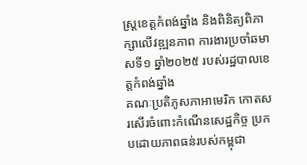ស្ត្រខេត្តកំពង់ឆ្នាំង និងពិនិត្យពិភាក្សាលើវឌ្ឍនភាព ការងារប្រចាំឆមាសទី១ ឆ្នាំ២០២៥ របស់រដ្ឋបាលខេត្តកំពង់ឆ្នាំង
គណៈប្រតិភូសភាអាមេរិក កោតសរសើរចំពោះកំណើនសេដ្ឋកិច្ច ប្រកបដោយភាពធន់របស់កម្ពុជា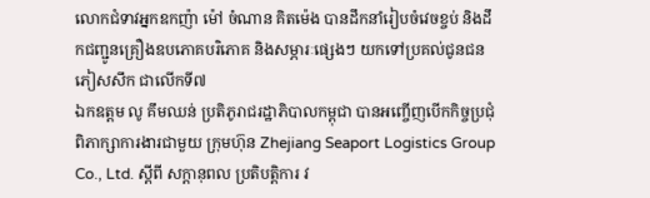លោកជំទាវអ្នកឧកញ៉ា ម៉ៅ ចំណាន គិតម៉េង បានដឹកនាំរៀបចំវេចខ្ចប់ និងដឹកជញ្ជូនគ្រឿងឧបភោគបរិភោគ និងសម្ភារៈផ្សេងៗ យកទៅប្រគល់ជូនជនភៀសសឹក ជាលើកទី៧
ឯកឧត្តម លូ គឹមឈន់ ប្រតិភូរាជរដ្ឋាភិបាលកម្ពុជា បានអញ្ចើញបើកកិច្ចប្រជុំពិភាក្សាការងារជាមួយ ក្រុមហ៊ុន Zhejiang Seaport Logistics Group Co., Ltd. ស្តីពី សក្តានុពល ប្រតិបត្តិការ វ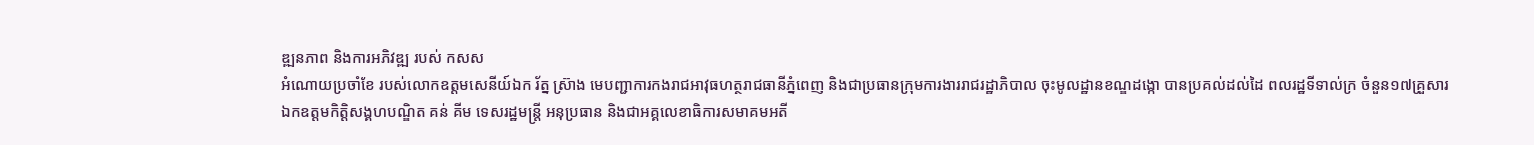ឌ្ឍនភាព និងការអភិវឌ្ឍ របស់ កសស
អំណោយប្រចាំខែ របស់លោកឧត្ដមសេនីយ៍ឯក រ័ត្ន ស្រ៊ាង មេបញ្ជាការកងរាជអាវុធហត្ថរាជធានីភ្នំពេញ និងជាប្រធានក្រុមការងាររាជរដ្ឋាភិបាល ចុះមូលដ្ឋានខណ្ឌដង្កោ បានប្រគល់ដល់ដៃ ពលរដ្ឋទីទាល់ក្រ ចំនួន១៧គ្រួសារ
ឯកឧត្តមកិត្តិសង្គហបណ្ឌិត គន់ គីម ទេសរដ្ឋមន្រ្តី អនុប្រធាន និងជាអគ្គលេខាធិការសមាគមអតី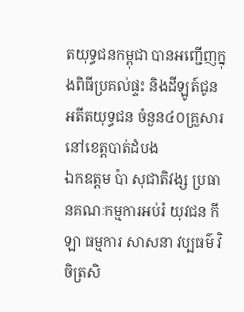តយុទ្ធជនកម្ពុជា បានអញ្ជើញក្នុងពិធីប្រគល់ផ្ទះ និងដីឡូត៍ជូនអតីតយុទ្ធជន ចំនួន៤០គ្រួសារ នៅខេត្តបាត់ដំបង
ឯកឧត្តម ប៉ា សុជាតិវង្ស ប្រធានគណៈកម្មការអប់រំ យុវជន កីឡា ធម្មការ សាសនា វប្បធម៌ វិចិត្រសិ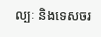ល្បៈ និងទេសចរ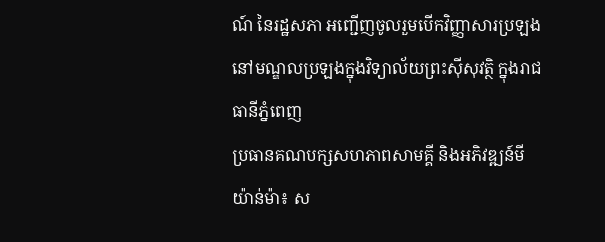ណ៍ នៃរដ្ឋសភា អញ្ជើញចូលរួមបើកវិញ្ញាសារប្រឡង នៅមណ្ឌលប្រឡងក្នុងវិទ្យាល័យព្រះស៊ីសុវត្ថិ ក្នុងរាជធានីភ្នំពេញ
ប្រធានគណបក្សសហភាពសាមគ្គី និងអភិវឌ្ឍន៍មីយ៉ាន់ម៉ា៖ ស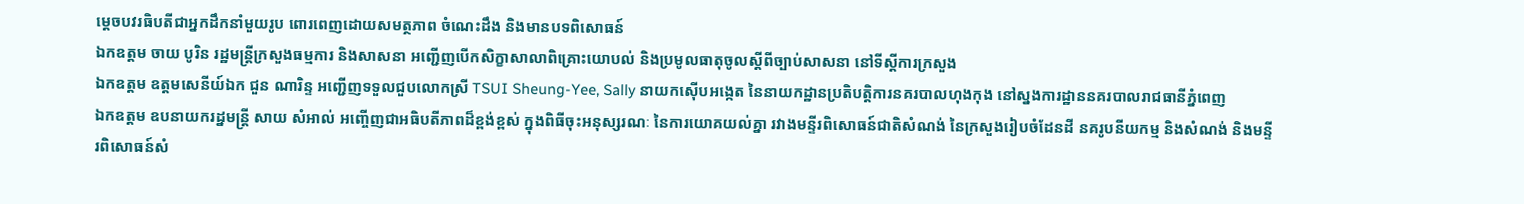ម្ដេចបវរធិបតីជាអ្នកដឹកនាំមួយរូប ពោរពេញដោយសមត្ថភាព ចំណេះដឹង និងមានបទពិសោធន៍
ឯកឧត្តម ចាយ បូរិន រដ្ឋមន្រ្តីក្រសួងធម្មការ និងសាសនា អញ្ជើញបើកសិក្ខាសាលាពិគ្រោះយោបល់ និងប្រមូលធាតុចូលស្ដីពីច្បាប់សាសនា នៅទីស្តីការក្រសួង
ឯកឧត្តម ឧត្តមសេនីយ៍ឯក ជួន ណារិន្ទ អញ្ជើញទទួលជួបលោកស្រី TSUI Sheung-Yee, Sally នាយកស៊ើបអង្កេត នៃនាយកដ្ឋានប្រតិបត្តិការនគរបាលហុងកុង នៅស្នងការដ្ឋាននគរបាលរាជធានីភ្នំពេញ
ឯកឧត្តម ឧបនាយករដ្នមន្ត្រី សាយ សំអាល់ អញ្ចើញជាអធិបតីភាពដ៏ខ្ពង់ខ្ពស់ ក្នុងពិធីចុះអនុស្សរណៈ នៃការយោគយល់គ្នា រវាងមន្ទីរពិសោធន៍ជាតិសំណង់ នៃក្រសួងរៀបចំដែនដី នគរូបនីយកម្ម និងសំណង់ និងមន្ទីរពិសោធន៍សំ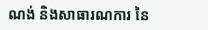ណង់ និងសាធារណការ នៃ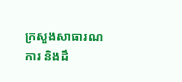ក្រសួងសាធារណការ និងដឹ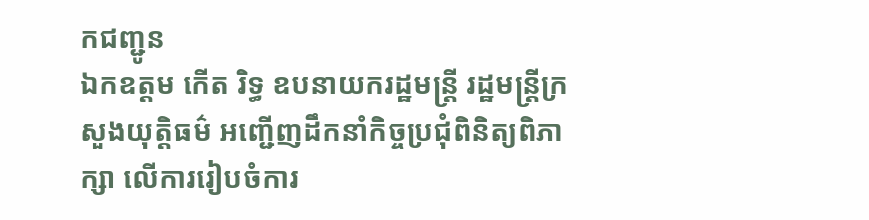កជញ្ជូន
ឯកឧត្តម កើត រិទ្ធ ឧបនាយករដ្ឋមន្ត្រី រដ្ឋមន្ត្រីក្រសួងយុត្តិធម៌ អញ្ជើញដឹកនាំកិច្ចប្រជុំពិនិត្យពិភាក្សា លើការរៀបចំការ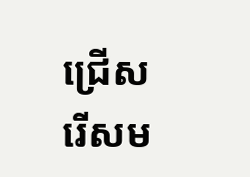ជ្រើសរើសម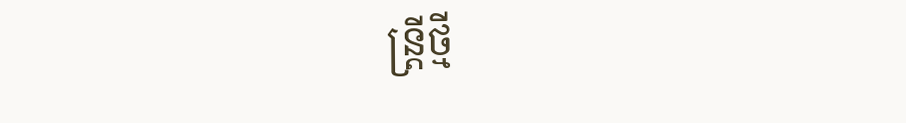ន្ត្រីថ្មី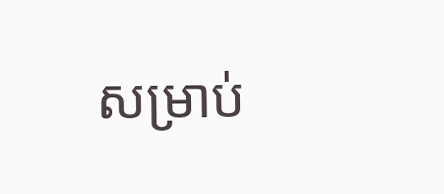សម្រាប់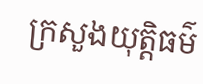ក្រសួងយុត្តិធម៌